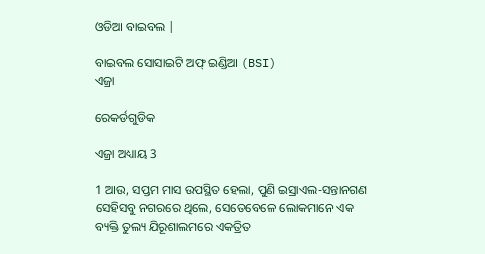ଓଡିଆ ବାଇବଲ |

ବାଇବଲ ସୋସାଇଟି ଅଫ୍ ଇଣ୍ଡିଆ (BSI)
ଏଜ୍ରା

ରେକର୍ଡଗୁଡିକ

ଏଜ୍ରା ଅଧ୍ୟାୟ 3

1 ଆଉ, ସପ୍ତମ ମାସ ଉପସ୍ଥିତ ହେଲା, ପୁଣି ଇସ୍ରାଏଲ-ସନ୍ତାନଗଣ ସେହିସବୁ ନଗରରେ ଥିଲେ, ସେତେବେଳେ ଲୋକମାନେ ଏକ ବ୍ୟକ୍ତି ତୁଲ୍ୟ ଯିରୂଶାଲମରେ ଏକତ୍ରିତ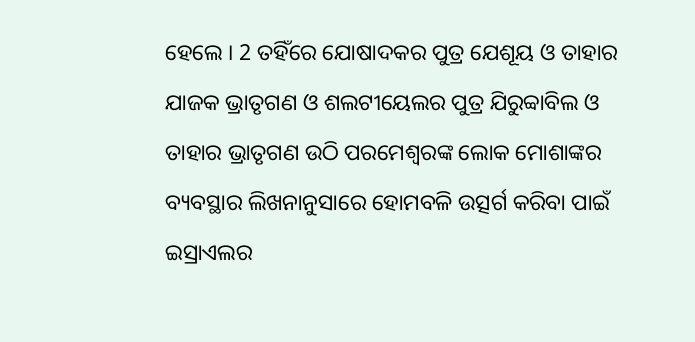ହେଲେ । 2 ତହିଁରେ ଯୋଷାଦକର ପୁତ୍ର ଯେଶୂୟ ଓ ତାହାର ଯାଜକ ଭ୍ରାତୃଗଣ ଓ ଶଲଟୀୟେଲର ପୁତ୍ର ଯିରୁବ୍ବାବିଲ ଓ ତାହାର ଭ୍ରାତୃଗଣ ଉଠି ପରମେଶ୍ଵରଙ୍କ ଲୋକ ମୋଶାଙ୍କର ବ୍ୟବସ୍ଥାର ଲିଖନାନୁସାରେ ହୋମବଳି ଉତ୍ସର୍ଗ କରିବା ପାଇଁ ଇସ୍ରାଏଲର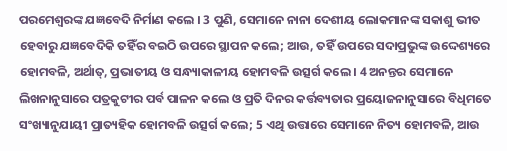ପରମେଶ୍ଵରଙ୍କ ଯଜ୍ଞବେଦି ନିର୍ମାଣ କଲେ । 3 ପୁଣି, ସେମାନେ ନାନା ଦେଶୀୟ ଲୋକମାନଙ୍କ ସକାଶୁ ଭୀତ ହେବାରୁ ଯଜ୍ଞବେଦିକି ତହିଁର ବଇଠି ଉପରେ ସ୍ଥାପନ କଲେ; ଆଉ, ତହିଁ ଉପରେ ସଦାପ୍ରଭୁଙ୍କ ଉଦ୍ଦେଶ୍ୟରେ ହୋମବଳି, ଅର୍ଥାତ୍, ପ୍ରଭାତୀୟ ଓ ସନ୍ଧ୍ୟାକାଳୀୟ ହୋମବଳି ଉତ୍ସର୍ଗ କଲେ । 4 ଅନନ୍ତର ସେମାନେ ଲିଖନାନୁସାରେ ପତ୍ରକୁଟୀର ପର୍ବ ପାଳନ କଲେ ଓ ପ୍ରତି ଦିନର କର୍ତ୍ତବ୍ୟତାର ପ୍ରୟୋଜନାନୁସାରେ ବିଧିମତେ ସଂଖ୍ୟାନୁଯାୟୀ ପ୍ରାତ୍ୟହିକ ହୋମବଳି ଉତ୍ସର୍ଗ କଲେ; 5 ଏଥି ଉତ୍ତାରେ ସେମାନେ ନିତ୍ୟ ହୋମବଳି, ଆଉ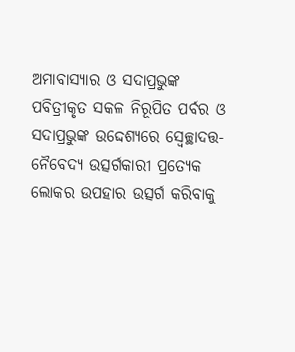ଅମାବାସ୍ୟାର ଓ ସଦାପ୍ରଭୁଙ୍କ ପବିତ୍ରୀକୃତ ସକଳ ନିରୂପିତ ପର୍ବର ଓ ସଦାପ୍ରଭୁଙ୍କ ଉଦ୍ଦେଶ୍ୟରେ ସ୍ଵେଚ୍ଛାଦତ୍ତ-ନୈବେଦ୍ୟ ଉତ୍ସର୍ଗକାରୀ ପ୍ରତ୍ୟେକ ଲୋକର ଉପହାର ଉତ୍ସର୍ଗ କରିବାକୁ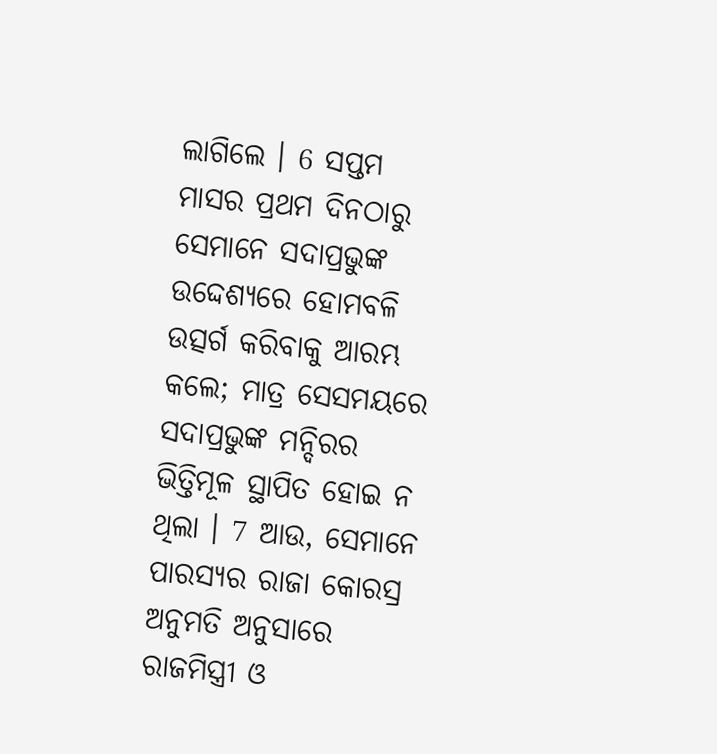ଲାଗିଲେ । 6 ସପ୍ତମ ମାସର ପ୍ରଥମ ଦିନଠାରୁ ସେମାନେ ସଦାପ୍ରଭୁଙ୍କ ଉଦ୍ଦେଶ୍ୟରେ ହୋମବଳି ଉତ୍ସର୍ଗ କରିବାକୁ ଆରମ୍ଭ କଲେ; ମାତ୍ର ସେସମୟରେ ସଦାପ୍ରଭୁଙ୍କ ମନ୍ଦିରର ଭିତ୍ତିମୂଳ ସ୍ଥାପିତ ହୋଇ ନ ଥିଲା । 7 ଆଉ, ସେମାନେ ପାରସ୍ୟର ରାଜା କୋରସ୍ର ଅନୁମତି ଅନୁସାରେ ରାଜମିସ୍ତ୍ରୀ ଓ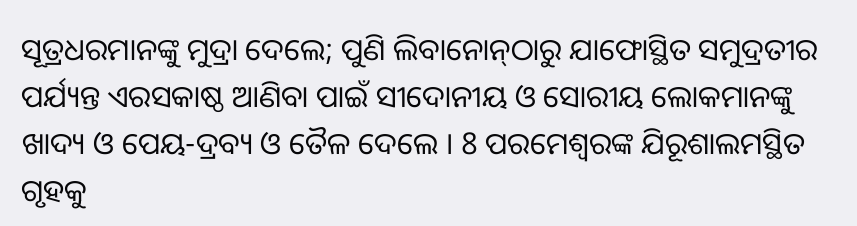ସୂତ୍ରଧରମାନଙ୍କୁ ମୁଦ୍ରା ଦେଲେ; ପୁଣି ଲିବାନୋନ୍‍ଠାରୁ ଯାଫୋସ୍ଥିତ ସମୁଦ୍ରତୀର ପର୍ଯ୍ୟନ୍ତ ଏରସକାଷ୍ଠ ଆଣିବା ପାଇଁ ସୀଦୋନୀୟ ଓ ସୋରୀୟ ଲୋକମାନଙ୍କୁ ଖାଦ୍ୟ ଓ ପେୟ-ଦ୍ରବ୍ୟ ଓ ତୈଳ ଦେଲେ । 8 ପରମେଶ୍ଵରଙ୍କ ଯିରୂଶାଲମସ୍ଥିତ ଗୃହକୁ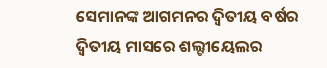ସେମାନଙ୍କ ଆଗମନର ଦ୍ଵିତୀୟ ବର୍ଷର ଦ୍ଵିତୀୟ ମାସରେ ଶଲ୍ଟୀୟେଲର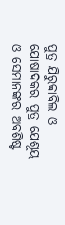ପୁତ୍ର ଯିରୁବ୍ବାବିଲ ଓ ଯୋଷାଦକର ପୁତ୍ର ଯେଶୂୟ ଓ ସେମାନଙ୍କର ଅବଶିଷ୍ଟ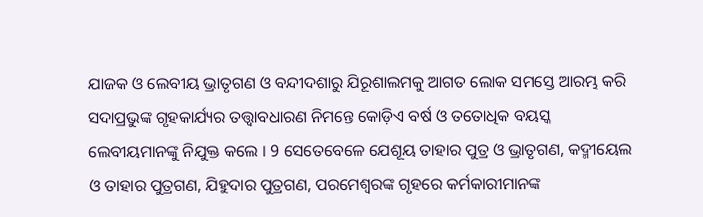ଯାଜକ ଓ ଲେବୀୟ ଭ୍ରାତୃଗଣ ଓ ବନ୍ଦୀଦଶାରୁ ଯିରୂଶାଲମକୁ ଆଗତ ଲୋକ ସମସ୍ତେ ଆରମ୍ଭ କରି ସଦାପ୍ରଭୁଙ୍କ ଗୃହକାର୍ଯ୍ୟର ତତ୍ତ୍ଵାବଧାରଣ ନିମନ୍ତେ କୋଡ଼ିଏ ବର୍ଷ ଓ ତତୋଧିକ ବୟସ୍କ ଲେବୀୟମାନଙ୍କୁ ନିଯୁକ୍ତ କଲେ । 9 ସେତେବେଳେ ଯେଶୂୟ ତାହାର ପୁତ୍ର ଓ ଭ୍ରାତୃଗଣ, କଦ୍ମୀୟେଲ ଓ ତାହାର ପୁତ୍ରଗଣ, ଯିହୁଦାର ପୁତ୍ରଗଣ, ପରମେଶ୍ଵରଙ୍କ ଗୃହରେ କର୍ମକାରୀମାନଙ୍କ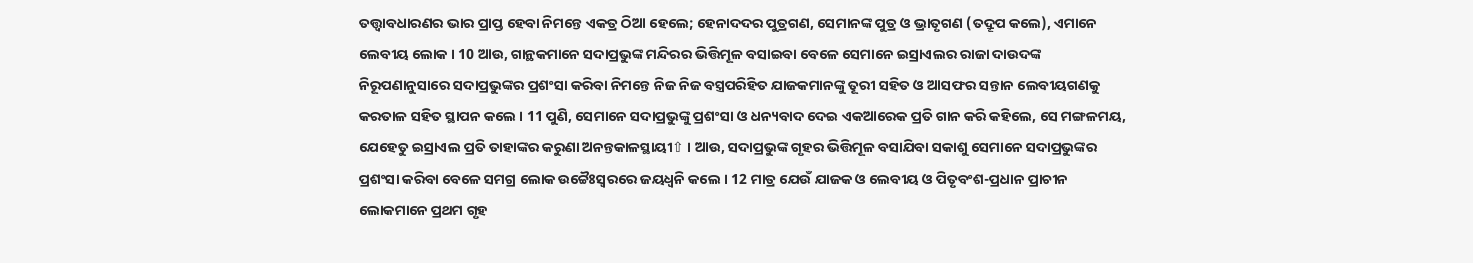ତତ୍ତ୍ଵାବଧାରଣର ଭାର ପ୍ରାପ୍ତ ହେବା ନିମନ୍ତେ ଏକତ୍ର ଠିଆ ହେଲେ; ହେନାଦଦର ପୁତ୍ରଗଣ, ସେମାନଙ୍କ ପୁତ୍ର ଓ ଭ୍ରାତୃଗଣ (ତଦ୍ରୂପ କଲେ), ଏମାନେ ଲେବୀୟ ଲୋକ । 10 ଆଉ, ଗାନ୍ଥକମାନେ ସଦାପ୍ରଭୁଙ୍କ ମନ୍ଦିରର ଭିତ୍ତିମୂଳ ବସାଇବା ବେଳେ ସେମାନେ ଇସ୍ରାଏଲର ରାଜା ଦାଉଦଙ୍କ ନିରୂପଣାନୁସାରେ ସଦାପ୍ରଭୁଙ୍କର ପ୍ରଶଂସା କରିବା ନିମନ୍ତେ ନିଜ ନିଜ ବସ୍ତ୍ରପରିହିତ ଯାଜକମାନଙ୍କୁ ତୂରୀ ସହିତ ଓ ଆସଫର ସନ୍ତାନ ଲେବୀୟଗଣକୁ କରତାଳ ସହିତ ସ୍ଥାପନ କଲେ । 11 ପୁଣି, ସେମାନେ ସଦାପ୍ରଭୁଙ୍କୁ ପ୍ରଶଂସା ଓ ଧନ୍ୟବାଦ ଦେଇ ଏକଆରେକ ପ୍ରତି ଗାନ କରି କହିଲେ, ସେ ମଙ୍ଗଳମୟ, ଯେହେତୁ ଇସ୍ରାଏଲ ପ୍ରତି ତାହାଙ୍କର କରୁଣା ଅନନ୍ତକାଳସ୍ଥାୟୀ⇧ । ଆଉ, ସଦାପ୍ରଭୁଙ୍କ ଗୃହର ଭିତ୍ତିମୂଳ ବସାଯିବା ସକାଶୁ ସେମାନେ ସଦାପ୍ରଭୁଙ୍କର ପ୍ରଶଂସା କରିବା ବେଳେ ସମଗ୍ର ଲୋକ ଉଚ୍ଚୈଃସ୍ଵରରେ ଜୟଧ୍ଵନି କଲେ । 12 ମାତ୍ର ଯେଉଁ ଯାଜକ ଓ ଲେବୀୟ ଓ ପିତୃବଂଶ-ପ୍ରଧାନ ପ୍ରାଚୀନ ଲୋକମାନେ ପ୍ରଥମ ଗୃହ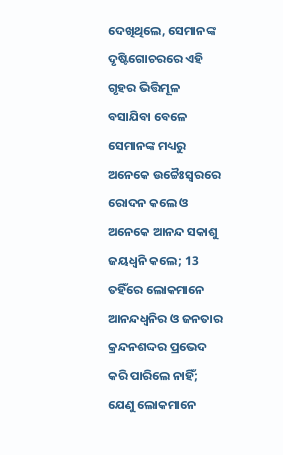ଦେଖିଥିଲେ, ସେମାନଙ୍କ ଦୃଷ୍ଟିଗୋଚରରେ ଏହି ଗୃହର ଭିତ୍ତିମୂଳ ବସାଯିବା ବେଳେ ସେମାନଙ୍କ ମଧ୍ୟରୁ ଅନେକେ ଉଚ୍ଚୈଃସ୍ଵରରେ ରୋଦନ କଲେ ଓ ଅନେକେ ଆନନ୍ଦ ସକାଶୁ ଜୟଧ୍ଵନି କଲେ; 13 ତହିଁରେ ଲୋକମାନେ ଆନନ୍ଦଧ୍ଵନିର ଓ ଜନତାର କ୍ରନ୍ଦନଶଦ୍ଦର ପ୍ରଭେଦ କରି ପାରିଲେ ନାହିଁ; ଯେଣୁ ଲୋକମାନେ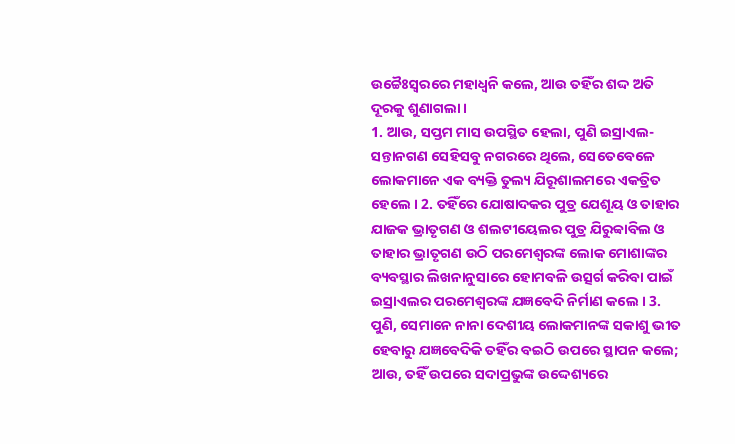ଉଚ୍ଚୈଃସ୍ଵରରେ ମହାଧ୍ଵନି କଲେ, ଆଉ ତହିଁର ଶଦ୍ଦ ଅତି ଦୂରକୁ ଶୁଣାଗଲା ।
1. ଆଉ, ସପ୍ତମ ମାସ ଉପସ୍ଥିତ ହେଲା, ପୁଣି ଇସ୍ରାଏଲ-ସନ୍ତାନଗଣ ସେହିସବୁ ନଗରରେ ଥିଲେ, ସେତେବେଳେ ଲୋକମାନେ ଏକ ବ୍ୟକ୍ତି ତୁଲ୍ୟ ଯିରୂଶାଲମରେ ଏକତ୍ରିତ ହେଲେ । 2. ତହିଁରେ ଯୋଷାଦକର ପୁତ୍ର ଯେଶୂୟ ଓ ତାହାର ଯାଜକ ଭ୍ରାତୃଗଣ ଓ ଶଲଟୀୟେଲର ପୁତ୍ର ଯିରୁବ୍ବାବିଲ ଓ ତାହାର ଭ୍ରାତୃଗଣ ଉଠି ପରମେଶ୍ଵରଙ୍କ ଲୋକ ମୋଶାଙ୍କର ବ୍ୟବସ୍ଥାର ଲିଖନାନୁସାରେ ହୋମବଳି ଉତ୍ସର୍ଗ କରିବା ପାଇଁ ଇସ୍ରାଏଲର ପରମେଶ୍ଵରଙ୍କ ଯଜ୍ଞବେଦି ନିର୍ମାଣ କଲେ । 3. ପୁଣି, ସେମାନେ ନାନା ଦେଶୀୟ ଲୋକମାନଙ୍କ ସକାଶୁ ଭୀତ ହେବାରୁ ଯଜ୍ଞବେଦିକି ତହିଁର ବଇଠି ଉପରେ ସ୍ଥାପନ କଲେ; ଆଉ, ତହିଁ ଉପରେ ସଦାପ୍ରଭୁଙ୍କ ଉଦ୍ଦେଶ୍ୟରେ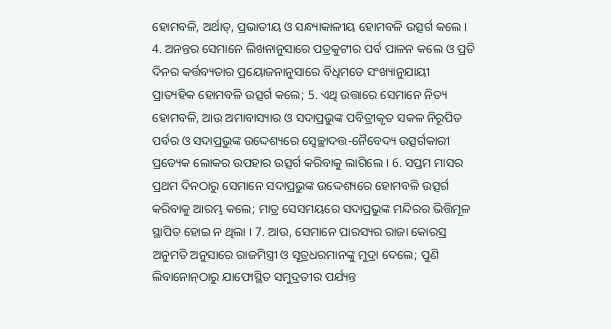ହୋମବଳି, ଅର୍ଥାତ୍, ପ୍ରଭାତୀୟ ଓ ସନ୍ଧ୍ୟାକାଳୀୟ ହୋମବଳି ଉତ୍ସର୍ଗ କଲେ । 4. ଅନନ୍ତର ସେମାନେ ଲିଖନାନୁସାରେ ପତ୍ରକୁଟୀର ପର୍ବ ପାଳନ କଲେ ଓ ପ୍ରତି ଦିନର କର୍ତ୍ତବ୍ୟତାର ପ୍ରୟୋଜନାନୁସାରେ ବିଧିମତେ ସଂଖ୍ୟାନୁଯାୟୀ ପ୍ରାତ୍ୟହିକ ହୋମବଳି ଉତ୍ସର୍ଗ କଲେ; 5. ଏଥି ଉତ୍ତାରେ ସେମାନେ ନିତ୍ୟ ହୋମବଳି, ଆଉ ଅମାବାସ୍ୟାର ଓ ସଦାପ୍ରଭୁଙ୍କ ପବିତ୍ରୀକୃତ ସକଳ ନିରୂପିତ ପର୍ବର ଓ ସଦାପ୍ରଭୁଙ୍କ ଉଦ୍ଦେଶ୍ୟରେ ସ୍ଵେଚ୍ଛାଦତ୍ତ-ନୈବେଦ୍ୟ ଉତ୍ସର୍ଗକାରୀ ପ୍ରତ୍ୟେକ ଲୋକର ଉପହାର ଉତ୍ସର୍ଗ କରିବାକୁ ଲାଗିଲେ । 6. ସପ୍ତମ ମାସର ପ୍ରଥମ ଦିନଠାରୁ ସେମାନେ ସଦାପ୍ରଭୁଙ୍କ ଉଦ୍ଦେଶ୍ୟରେ ହୋମବଳି ଉତ୍ସର୍ଗ କରିବାକୁ ଆରମ୍ଭ କଲେ; ମାତ୍ର ସେସମୟରେ ସଦାପ୍ରଭୁଙ୍କ ମନ୍ଦିରର ଭିତ୍ତିମୂଳ ସ୍ଥାପିତ ହୋଇ ନ ଥିଲା । 7. ଆଉ, ସେମାନେ ପାରସ୍ୟର ରାଜା କୋରସ୍ର ଅନୁମତି ଅନୁସାରେ ରାଜମିସ୍ତ୍ରୀ ଓ ସୂତ୍ରଧରମାନଙ୍କୁ ମୁଦ୍ରା ଦେଲେ; ପୁଣି ଲିବାନୋନ୍‍ଠାରୁ ଯାଫୋସ୍ଥିତ ସମୁଦ୍ରତୀର ପର୍ଯ୍ୟନ୍ତ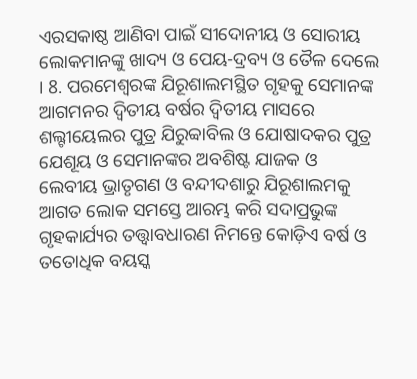ଏରସକାଷ୍ଠ ଆଣିବା ପାଇଁ ସୀଦୋନୀୟ ଓ ସୋରୀୟ ଲୋକମାନଙ୍କୁ ଖାଦ୍ୟ ଓ ପେୟ-ଦ୍ରବ୍ୟ ଓ ତୈଳ ଦେଲେ । 8. ପରମେଶ୍ଵରଙ୍କ ଯିରୂଶାଲମସ୍ଥିତ ଗୃହକୁ ସେମାନଙ୍କ ଆଗମନର ଦ୍ଵିତୀୟ ବର୍ଷର ଦ୍ଵିତୀୟ ମାସରେ ଶଲ୍ଟୀୟେଲର ପୁତ୍ର ଯିରୁବ୍ବାବିଲ ଓ ଯୋଷାଦକର ପୁତ୍ର ଯେଶୂୟ ଓ ସେମାନଙ୍କର ଅବଶିଷ୍ଟ ଯାଜକ ଓ ଲେବୀୟ ଭ୍ରାତୃଗଣ ଓ ବନ୍ଦୀଦଶାରୁ ଯିରୂଶାଲମକୁ ଆଗତ ଲୋକ ସମସ୍ତେ ଆରମ୍ଭ କରି ସଦାପ୍ରଭୁଙ୍କ ଗୃହକାର୍ଯ୍ୟର ତତ୍ତ୍ଵାବଧାରଣ ନିମନ୍ତେ କୋଡ଼ିଏ ବର୍ଷ ଓ ତତୋଧିକ ବୟସ୍କ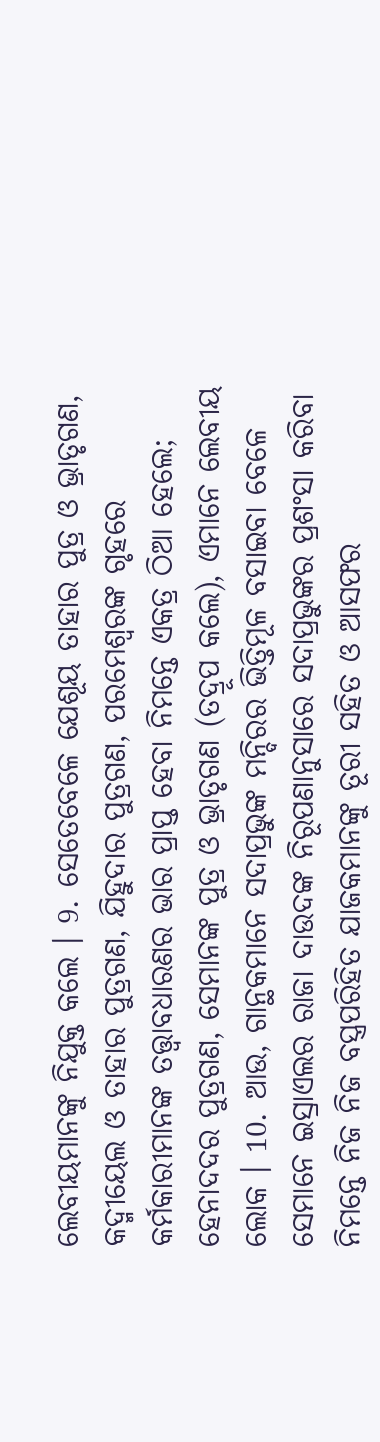ଲେବୀୟମାନଙ୍କୁ ନିଯୁକ୍ତ କଲେ । 9. ସେତେବେଳେ ଯେଶୂୟ ତାହାର ପୁତ୍ର ଓ ଭ୍ରାତୃଗଣ, କଦ୍ମୀୟେଲ ଓ ତାହାର ପୁତ୍ରଗଣ, ଯିହୁଦାର ପୁତ୍ରଗଣ, ପରମେଶ୍ଵରଙ୍କ ଗୃହରେ କର୍ମକାରୀମାନଙ୍କ ତତ୍ତ୍ଵାବଧାରଣର ଭାର ପ୍ରାପ୍ତ ହେବା ନିମନ୍ତେ ଏକତ୍ର ଠିଆ ହେଲେ; ହେନାଦଦର ପୁତ୍ରଗଣ, ସେମାନଙ୍କ ପୁତ୍ର ଓ ଭ୍ରାତୃଗଣ (ତଦ୍ରୂପ କଲେ), ଏମାନେ ଲେବୀୟ ଲୋକ । 10. ଆଉ, ଗାନ୍ଥକମାନେ ସଦାପ୍ରଭୁଙ୍କ ମନ୍ଦିରର ଭିତ୍ତିମୂଳ ବସାଇବା ବେଳେ ସେମାନେ ଇସ୍ରାଏଲର ରାଜା ଦାଉଦଙ୍କ ନିରୂପଣାନୁସାରେ ସଦାପ୍ରଭୁଙ୍କର ପ୍ରଶଂସା କରିବା ନିମନ୍ତେ ନିଜ ନିଜ ବସ୍ତ୍ରପରିହିତ ଯାଜକମାନଙ୍କୁ ତୂରୀ ସହିତ ଓ ଆସଫର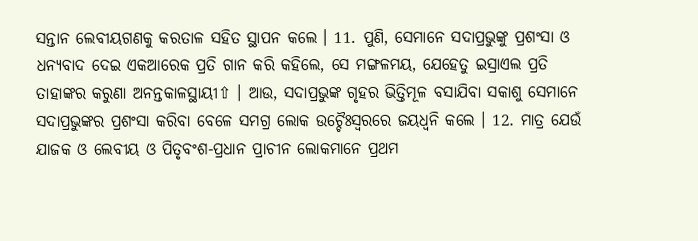ସନ୍ତାନ ଲେବୀୟଗଣକୁ କରତାଳ ସହିତ ସ୍ଥାପନ କଲେ । 11. ପୁଣି, ସେମାନେ ସଦାପ୍ରଭୁଙ୍କୁ ପ୍ରଶଂସା ଓ ଧନ୍ୟବାଦ ଦେଇ ଏକଆରେକ ପ୍ରତି ଗାନ କରି କହିଲେ, ସେ ମଙ୍ଗଳମୟ, ଯେହେତୁ ଇସ୍ରାଏଲ ପ୍ରତି ତାହାଙ୍କର କରୁଣା ଅନନ୍ତକାଳସ୍ଥାୟୀ⇧ । ଆଉ, ସଦାପ୍ରଭୁଙ୍କ ଗୃହର ଭିତ୍ତିମୂଳ ବସାଯିବା ସକାଶୁ ସେମାନେ ସଦାପ୍ରଭୁଙ୍କର ପ୍ରଶଂସା କରିବା ବେଳେ ସମଗ୍ର ଲୋକ ଉଚ୍ଚୈଃସ୍ଵରରେ ଜୟଧ୍ଵନି କଲେ । 12. ମାତ୍ର ଯେଉଁ ଯାଜକ ଓ ଲେବୀୟ ଓ ପିତୃବଂଶ-ପ୍ରଧାନ ପ୍ରାଚୀନ ଲୋକମାନେ ପ୍ରଥମ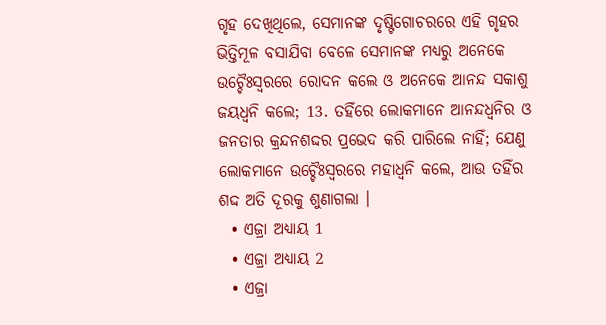ଗୃହ ଦେଖିଥିଲେ, ସେମାନଙ୍କ ଦୃଷ୍ଟିଗୋଚରରେ ଏହି ଗୃହର ଭିତ୍ତିମୂଳ ବସାଯିବା ବେଳେ ସେମାନଙ୍କ ମଧ୍ୟରୁ ଅନେକେ ଉଚ୍ଚୈଃସ୍ଵରରେ ରୋଦନ କଲେ ଓ ଅନେକେ ଆନନ୍ଦ ସକାଶୁ ଜୟଧ୍ଵନି କଲେ; 13. ତହିଁରେ ଲୋକମାନେ ଆନନ୍ଦଧ୍ଵନିର ଓ ଜନତାର କ୍ରନ୍ଦନଶଦ୍ଦର ପ୍ରଭେଦ କରି ପାରିଲେ ନାହିଁ; ଯେଣୁ ଲୋକମାନେ ଉଚ୍ଚୈଃସ୍ଵରରେ ମହାଧ୍ଵନି କଲେ, ଆଉ ତହିଁର ଶଦ୍ଦ ଅତି ଦୂରକୁ ଶୁଣାଗଲା ।
  • ଏଜ୍ରା ଅଧ୍ୟାୟ 1
  • ଏଜ୍ରା ଅଧ୍ୟାୟ 2
  • ଏଜ୍ରା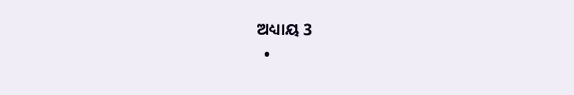ଅଧ୍ୟାୟ 3
  •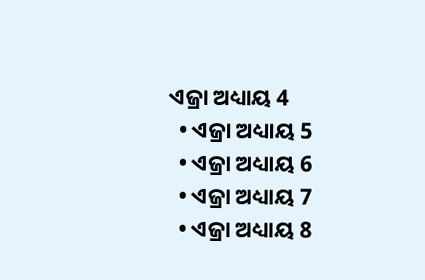ଏଜ୍ରା ଅଧ୍ୟାୟ 4
  • ଏଜ୍ରା ଅଧ୍ୟାୟ 5
  • ଏଜ୍ରା ଅଧ୍ୟାୟ 6
  • ଏଜ୍ରା ଅଧ୍ୟାୟ 7
  • ଏଜ୍ରା ଅଧ୍ୟାୟ 8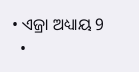• ଏଜ୍ରା ଅଧ୍ୟାୟ 9
  •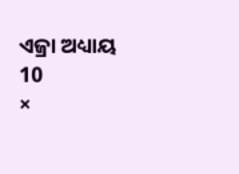ଏଜ୍ରା ଅଧ୍ୟାୟ 10
×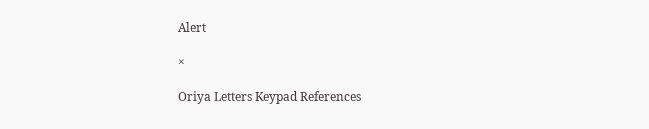Alert

×

Oriya Letters Keypad References